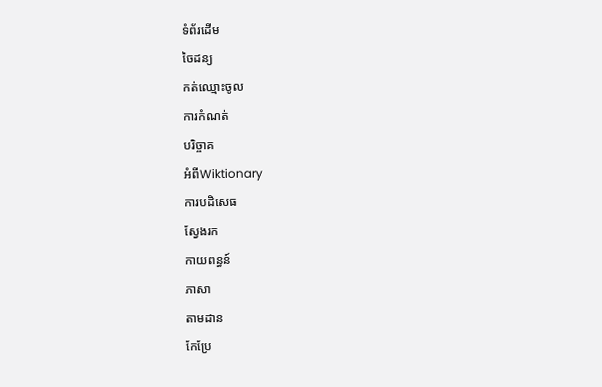ទំព័រដើម
ចៃដន្យ
កត់ឈ្មោះចូល
ការកំណត់
បរិច្ចាគ
អំពីWiktionary
ការបដិសេធ
ស្វែងរក
កាយពន្ធន៍
ភាសា
តាមដាន
កែប្រែ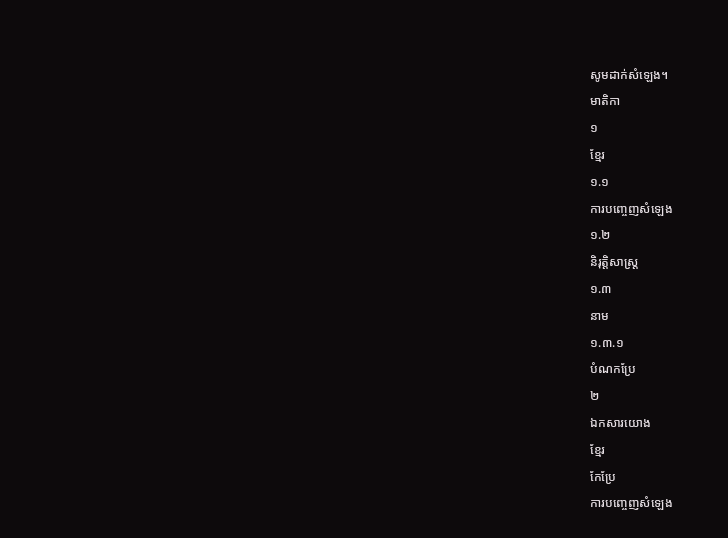សូមដាក់សំឡេង។
មាតិកា
១
ខ្មែរ
១.១
ការបញ្ចេញសំឡេង
១.២
និរុត្តិសាស្ត្រ
១.៣
នាម
១.៣.១
បំណកប្រែ
២
ឯកសារយោង
ខ្មែរ
កែប្រែ
ការបញ្ចេញសំឡេង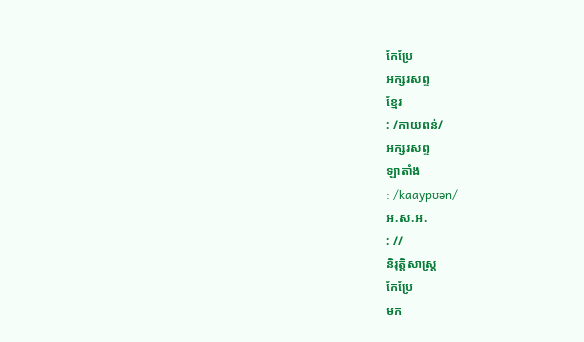កែប្រែ
អក្សរសព្ទ
ខ្មែរ
: /កាយពន់/
អក្សរសព្ទ
ឡាតាំង
: /kaaypʊən/
អ.ស.អ.
: //
និរុត្តិសាស្ត្រ
កែប្រែ
មក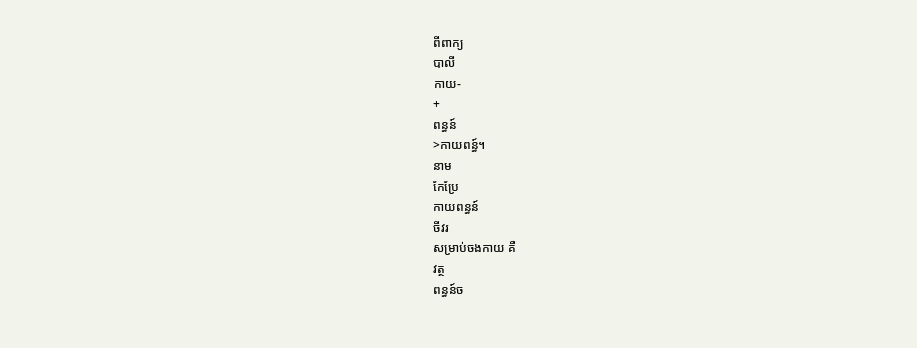ពីពាក្យ
បាលី
កាយ-
+
ពន្ធន៍
>កាយពន្ធ៍។
នាម
កែប្រែ
កាយពន្ធន៍
ចីវរ
សម្រាប់ចងកាយ គឺ
វត្ថ
ពន្ធន៍ច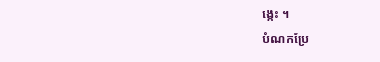ង្កេះ ។
បំណកប្រែ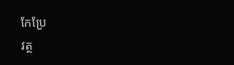កែប្រែ
វត្ថ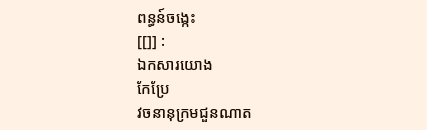ពន្ធន៍ចង្កេះ
[[]] :
ឯកសារយោង
កែប្រែ
វចនានុក្រមជួនណាត